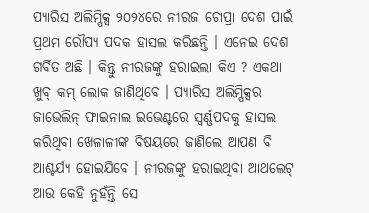ପ୍ୟାରିସ ଅଲିମ୍ପିକ୍ସ ୨୦୨୪ରେ ନୀରଜ ଚୋପ୍ରା ଦେଶ ପାଇଁ ପ୍ରଥମ ରୌପ୍ୟ ପଦକ ହାସଲ କରିଛନ୍ତି । ଏନେଇ ଦେଶ ଗର୍ବିତ ଅଛି । କିନ୍ତୁ ନୀରଜଙ୍କୁ ହରାଇଲା କିଏ ? ଏକଥା ଖୁବ୍ କମ୍ ଲୋକ ଜାଣିଥିବେ । ପ୍ୟାରିସ ଅଲିମ୍ପିକ୍ସର ଜାଭେଲିନ୍ ଫାଇନାଲ ଇଭେଣ୍ଟରେ ସ୍ୱର୍ଣ୍ଣପଦକୁ ହାସଲ କରିଥିବା ଖେଳାଳୀଙ୍କ ବିଷୟରେ ଜାଣିଲେ ଆପଣ ବି ଆଶ୍ଚର୍ଯ୍ୟ ହୋଇଯିବେ । ନୀରଜଙ୍କୁ ହରାଇଥିବା ଆଥଲେଟ୍ ଆଉ କେହି ନୁହଁନ୍ତି ସେ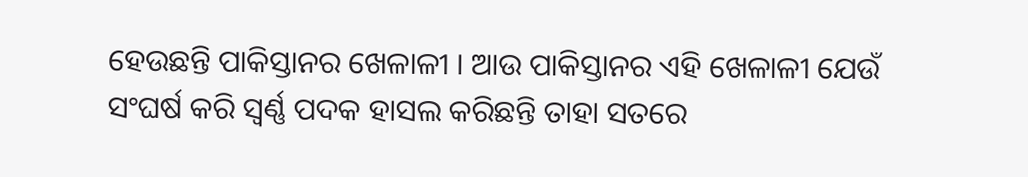ହେଉଛନ୍ତି ପାକିସ୍ତାନର ଖେଳାଳୀ । ଆଉ ପାକିସ୍ତାନର ଏହି ଖେଳାଳୀ ଯେଉଁ ସଂଘର୍ଷ କରି ସ୍ୱର୍ଣ୍ଣ ପଦକ ହାସଲ କରିଛନ୍ତି ତାହା ସତରେ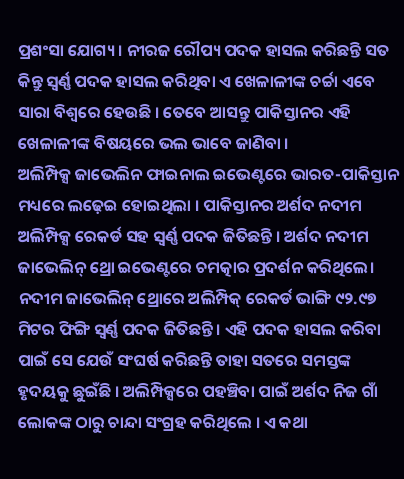ପ୍ରଶଂସା ଯୋଗ୍ୟ । ନୀରଜ ରୌପ୍ୟ ପଦକ ହାସଲ କରିଛନ୍ତି ସତ କିନ୍ତୁ ସ୍ୱର୍ଣ୍ଣ ପଦକ ହାସଲ କରିଥିବା ଏ ଖେଳାଳୀଙ୍କ ଚର୍ଚ୍ଚା ଏବେ ସାରା ବିଶ୍ୱରେ ହେଉଛି । ତେବେ ଆସନ୍ତୁ ପାକିସ୍ତାନର ଏହି ଖେଳାଳୀଙ୍କ ବିଷୟରେ ଭଲ ଭାବେ ଜାଣିବା ।
ଅଲିମ୍ପିକ୍ସ ଜାଭେଲିନ ଫାଇନାଲ ଇଭେଣ୍ଟରେ ଭାରତ-ପାକିସ୍ତାନ ମଧ୍ୟରେ ଲଢ଼େଇ ହୋଇଥିଲା । ପାକିସ୍ତାନର ଅର୍ଶଦ ନଦୀମ ଅଲିମ୍ପିକ୍ସ ରେକର୍ଡ ସହ ସ୍ୱର୍ଣ୍ଣ ପଦକ ଜିତିଛନ୍ତି । ଅର୍ଶଦ ନଦୀମ ଜାଭେଲିନ୍ ଥ୍ରୋ ଇଭେଣ୍ଟରେ ଚମତ୍କାର ପ୍ରଦର୍ଶନ କରିଥିଲେ। ନଦୀମ ଜାଭେଲିନ୍ ଥ୍ରୋରେ ଅଲିମ୍ପିକ୍ ରେକର୍ଡ ଭାଙ୍ଗି ୯୨.୯୭ ମିଟର ଫିଙ୍ଗି ସ୍ୱର୍ଣ୍ଣ ପଦକ ଜିତିଛନ୍ତି । ଏହି ପଦକ ହାସଲ କରିବା ପାଇଁ ସେ ଯେଉଁ ସଂଘର୍ଷ କରିଛନ୍ତି ତାହା ସତରେ ସମସ୍ତଙ୍କ ହୃଦୟକୁ ଛୁଇଁଛି । ଅଲିମ୍ପିକ୍ସରେ ପହଞ୍ଚିବା ପାଇଁ ଅର୍ଶଦ ନିଜ ଗାଁ ଲୋକଙ୍କ ଠାରୁ ଚାନ୍ଦା ସଂଗ୍ରହ କରିଥିଲେ । ଏ କଥା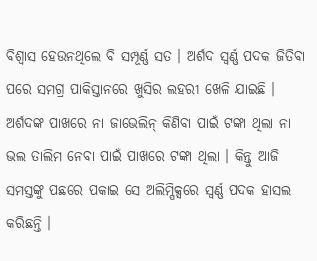ବିଶ୍ୱାସ ହେଉନଥିଲେ ବି ସମ୍ପୂର୍ଣ୍ଣ ସତ । ଅର୍ଶଦ ସ୍ୱର୍ଣ୍ଣ ପଦକ ଜିତିବା ପରେ ସମଗ୍ର ପାକିସ୍ତାନରେ ଖୁସିର ଲହରୀ ଖେଳି ଯାଇଛି । ଅର୍ଶଦଙ୍କ ପାଖରେ ନା ଜାଭେଲିନ୍ କିଣିବା ପାଇଁ ଟଙ୍କା ଥିଲା ନା ଭଲ ତାଲିମ ନେବା ପାଇଁ ପାଖରେ ଟଙ୍କା ଥିଲା । କିନ୍ତୁ ଆଜି ସମସ୍ତଙ୍କୁ ପଛରେ ପକାଇ ସେ ଅଲିମ୍ପିକ୍ସରେ ସ୍ୱର୍ଣ୍ଣ ପଦକ ହାସଲ କରିଛନ୍ତି ।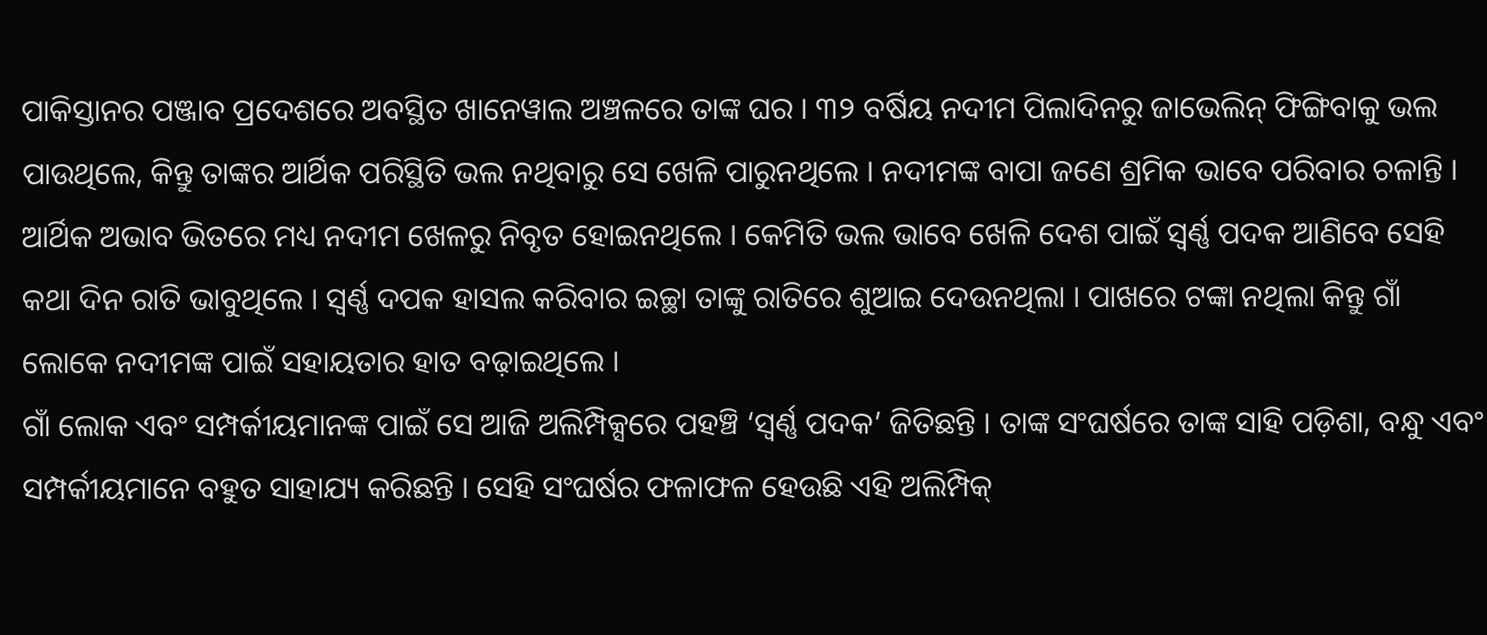ପାକିସ୍ତାନର ପଞ୍ଜାବ ପ୍ରଦେଶରେ ଅବସ୍ଥିତ ଖାନେୱାଲ ଅଞ୍ଚଳରେ ତାଙ୍କ ଘର । ୩୨ ବର୍ଷିୟ ନଦୀମ ପିଲାଦିନରୁ ଜାଭେଲିନ୍ ଫିଙ୍ଗିବାକୁ ଭଲ ପାଉଥିଲେ, କିନ୍ତୁ ତାଙ୍କର ଆର୍ଥିକ ପରିସ୍ଥିତି ଭଲ ନଥିବାରୁ ସେ ଖେଳି ପାରୁନଥିଲେ । ନଦୀମଙ୍କ ବାପା ଜଣେ ଶ୍ରମିକ ଭାବେ ପରିବାର ଚଳାନ୍ତି । ଆର୍ଥିକ ଅଭାବ ଭିତରେ ମଧ୍ୟ ନଦୀମ ଖେଳରୁ ନିବୃତ ହୋଇନଥିଲେ । କେମିତି ଭଲ ଭାବେ ଖେଳି ଦେଶ ପାଇଁ ସ୍ୱର୍ଣ୍ଣ ପଦକ ଆଣିବେ ସେହି କଥା ଦିନ ରାତି ଭାବୁଥିଲେ । ସ୍ୱର୍ଣ୍ଣ ଦପକ ହାସଲ କରିବାର ଇଚ୍ଛା ତାଙ୍କୁ ରାତିରେ ଶୁଆଇ ଦେଉନଥିଲା । ପାଖରେ ଟଙ୍କା ନଥିଲା କିନ୍ତୁ ଗାଁ ଲୋକେ ନଦୀମଙ୍କ ପାଇଁ ସହାୟତାର ହାତ ବଢ଼ାଇଥିଲେ ।
ଗାଁ ଲୋକ ଏବଂ ସମ୍ପର୍କୀୟମାନଙ୍କ ପାଇଁ ସେ ଆଜି ଅଲିମ୍ପିକ୍ସରେ ପହଞ୍ଚି ‘ସ୍ୱର୍ଣ୍ଣ ପଦକ’ ଜିତିଛନ୍ତି । ତାଙ୍କ ସଂଘର୍ଷରେ ତାଙ୍କ ସାହି ପଡ଼ିଶା, ବନ୍ଧୁ ଏବଂ ସମ୍ପର୍କୀୟମାନେ ବହୁତ ସାହାଯ୍ୟ କରିଛନ୍ତି । ସେହି ସଂଘର୍ଷର ଫଳାଫଳ ହେଉଛି ଏହି ଅଲିମ୍ପିକ୍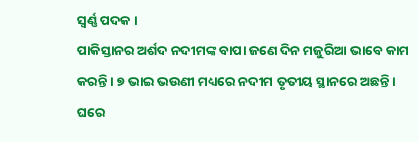ସ୍ୱର୍ଣ୍ଣ ପଦକ ।
ପାକିସ୍ତାନର ଅର୍ଶଦ ନଦୀମଙ୍କ ବାପା ଜଣେ ଦିନ ମଜୁରିଆ ଭାବେ କାମ କରନ୍ତି । ୭ ଭାଇ ଭଉଣୀ ମଧ୍ୟରେ ନଦୀମ ତୃତୀୟ ସ୍ଥାନରେ ଅଛନ୍ତି । ଘରେ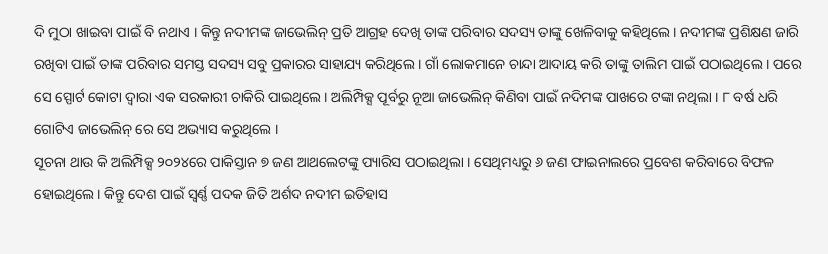ଦି ମୁଠା ଖାଇବା ପାଇଁ ବି ନଥାଏ । କିନ୍ତୁ ନଦୀମଙ୍କ ଜାଭେଲିନ୍ ପ୍ରତି ଆଗ୍ରହ ଦେଖି ତାଙ୍କ ପରିବାର ସଦସ୍ୟ ତାଙ୍କୁ ଖେଳିବାକୁ କହିଥିଲେ। ନଦୀମଙ୍କ ପ୍ରଶିକ୍ଷଣ ଜାରି ରଖିବା ପାଇଁ ତାଙ୍କ ପରିବାର ସମସ୍ତ ସଦସ୍ୟ ସବୁ ପ୍ରକାରର ସାହାଯ୍ୟ କରିଥିଲେ । ଗାଁ ଲୋକମାନେ ଚାନ୍ଦା ଆଦାୟ କରି ତାଙ୍କୁ ତାଲିମ ପାଇଁ ପଠାଇଥିଲେ । ପରେ ସେ ସ୍ପୋର୍ଟ କୋଟା ଦ୍ୱାରା ଏକ ସରକାରୀ ଚାକିରି ପାଇଥିଲେ। ଅଲିମ୍ପିକ୍ସ ପୂର୍ବରୁ ନୂଆ ଜାଭେଲିନ୍ କିଣିବା ପାଇଁ ନଦିମଙ୍କ ପାଖରେ ଟଙ୍କା ନଥିଲା । ୮ ବର୍ଷ ଧରି ଗୋଟିଏ ଜାଭେଲିନ୍ ରେ ସେ ଅଭ୍ୟାସ କରୁଥିଲେ ।
ସୂଚନା ଥାଉ କି ଅଲିମ୍ପିକ୍ସ ୨୦୨୪ରେ ପାକିସ୍ତାନ ୭ ଜଣ ଆଥଲେଟଙ୍କୁ ପ୍ୟାରିସ ପଠାଇଥିଲା । ସେଥିମଧ୍ୟରୁ ୬ ଜଣ ଫାଇନାଲରେ ପ୍ରବେଶ କରିବାରେ ବିଫଳ ହୋଇଥିଲେ। କିନ୍ତୁ ଦେଶ ପାଇଁ ସ୍ୱର୍ଣ୍ଣ ପଦକ ଜିତି ଅର୍ଶଦ ନଦୀମ ଇତିହାସ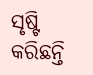ସୃଷ୍ଟି କରିଛନ୍ତି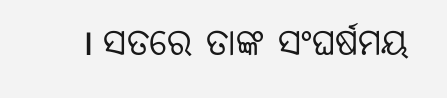। ସତରେ ତାଙ୍କ ସଂଘର୍ଷମୟ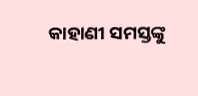କାହାଣୀ ସମସ୍ତଙ୍କୁ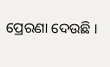ପ୍ରେରଣା ଦେଉଛି ।